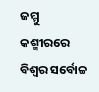ଜମ୍ମୁ କଶ୍ମୀରରେ ବିଶ୍ୱର ସର୍ବୋଚ୍ଚ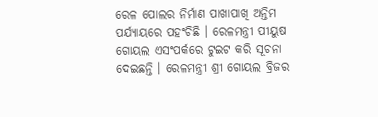ରେଳ ପୋଲର ନିର୍ମାଣ ପାଖାପାଖି ଅନ୍ତିମ ପର୍ଯ୍ୟାୟରେ ପହଂଚିଛି । ରେଳମନ୍ତ୍ରୀ ପୀୟୁଷ ଗୋୟଲ ଏସଂପର୍କରେ ଟୁଇଟ କରି ସୂଚନା ଦେଇଛନ୍ତି । ରେଳମନ୍ତ୍ରୀ ଶ୍ରୀ ଗୋୟଲ ବ୍ରିଜର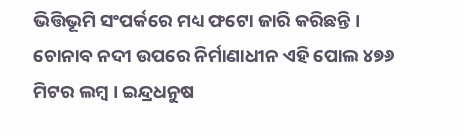ଭିତ୍ତିଭୂମି ସଂପର୍କରେ ମଧ୍ୟ ଫଟୋ ଜାରି କରିଛନ୍ତି । ଚୋନାବ ନଦୀ ଉପରେ ନିର୍ମାଣାଧୀନ ଏହି ପୋଲ ୪୭୬ ମିଟର ଲମ୍ବ । ଇନ୍ଦ୍ରଧନୁଷ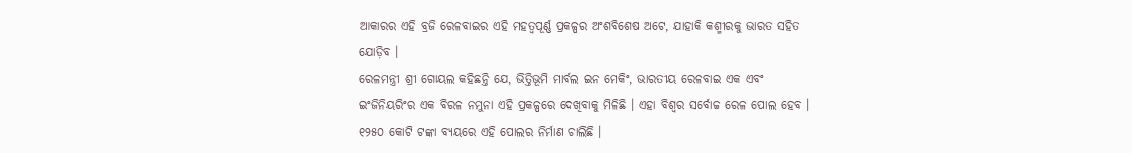ଆକାରର ଏହି ବ୍ରଜି ରେଳବାଇର ଏହି ମହତ୍ୱପୂର୍ଣ୍ଣ ପ୍ରକଳ୍ପର ଅଂଶବିଶେଷ ଅଟେ, ଯାହାକି କଶ୍ମୀରକୁ ଭାରତ ସହିତ ଯୋଡ଼ିବ ।
ରେଳମନ୍ତ୍ରୀ ଶ୍ରୀ ଗୋୟଲ କହିଛନ୍ତି ଯେ, ଭିତ୍ତିଭୂମି ମାର୍ବଲ ଇନ ମେକିଂ, ଭାରତୀୟ ରେଳବାଇ ଏକ ଏବଂ ଇଂଜିନିୟରିଂର ଏକ ବିରଳ ନମୁନା ଏହି ପ୍ରକଳ୍ପରେ ଦେଖିବାକୁ ମିଳିଛି । ଏହା ବିଶ୍ୱର ସର୍ବୋଚ୍ଚ ରେଳ ପୋଲ ହେବ । ୧୨୫୦ କୋଟି ଟଙ୍କା ବ୍ୟୟରେ ଏହି ପୋଲର ନିର୍ମାଣ ଚାଲିଛି ।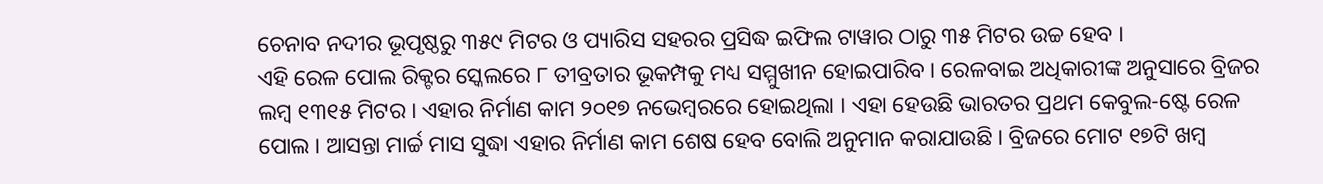ଚେନାବ ନଦୀର ଭୂପୃଷ୍ଠରୁ ୩୫୯ ମିଟର ଓ ପ୍ୟାରିସ ସହରର ପ୍ରସିଦ୍ଧ ଇଫିଲ ଟାୱାର ଠାରୁ ୩୫ ମିଟର ଉଚ୍ଚ ହେବ ।
ଏହି ରେଳ ପୋଲ ରିକ୍ଟର ସ୍କେଲରେ ୮ ତୀବ୍ରତାର ଭୂକମ୍ପକୁ ମଧ୍ୟ ସମ୍ମୁଖୀନ ହୋଇପାରିବ । ରେଳବାଇ ଅଧିକାରୀଙ୍କ ଅନୁସାରେ ବ୍ରିଜର ଲମ୍ବ ୧୩୧୫ ମିଟର । ଏହାର ନିର୍ମାଣ କାମ ୨୦୧୭ ନଭେମ୍ବରରେ ହୋଇଥିଲା । ଏହା ହେଉଛି ଭାରତର ପ୍ରଥମ କେବୁଲ-ଷ୍ଟେ ରେଳ ପୋଲ । ଆସନ୍ତା ମାର୍ଚ୍ଚ ମାସ ସୁଦ୍ଧା ଏହାର ନିର୍ମାଣ କାମ ଶେଷ ହେବ ବୋଲି ଅନୁମାନ କରାଯାଉଛି । ବ୍ରିଜରେ ମୋଟ ୧୭ଟି ଖମ୍ବ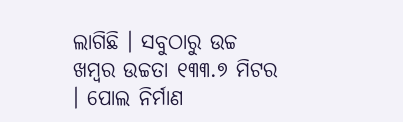ଲାଗିଛି । ସବୁଠାରୁ ଉଚ୍ଚ ଖମ୍ବର ଉଚ୍ଚତା ୧୩୩.୭ ମିଟର । ପୋଲ ନିର୍ମାଣ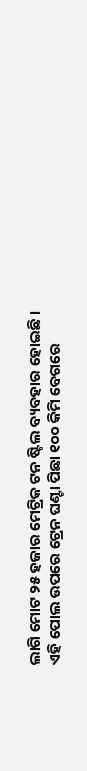ଲାଗି ମୋଟ ୨୫ ହଜାର ମେଟ୍ରିକ ଟନ ଷ୍ଟିଲ ବ୍ୟବହାର ହୋଇଛି । ଏହି ପୋଲ ଉପରେ ଟ୍ରେନ ଘଣ୍ଟା ପିଛା ୧୦୦ କିମି ବେଗରେ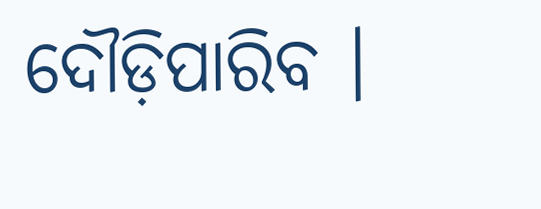ଦୌଡ଼ିପାରିବ ।